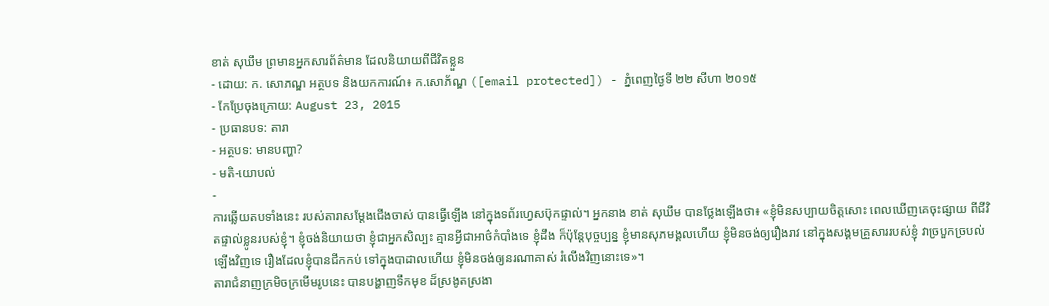ខាត់ សុឃឹម ព្រមានអ្នកសារព័ត៌មាន ដែលនិយាយពីជីវិតខ្លួន
- ដោយ: ក. សោភណ្ឌ អត្ថបទ និងយកការណ៍៖ ក.សោភ័ណ្ឌ ([email protected]) - ភ្នំពេញថ្ងៃទី ២២ សីហា ២០១៥
- កែប្រែចុងក្រោយ: August 23, 2015
- ប្រធានបទ: តារា
- អត្ថបទ: មានបញ្ហា?
- មតិ-យោបល់
-
ការឆ្លើយតបទាំងនេះ របស់តារាសម្ដែងជើងចាស់ បានធ្វើឡើង នៅក្នុងទព័រហ្វេសប៊ុកផ្ទាល់។ អ្នកនាង ខាត់ សុឃឹម បានថ្លែងឡើងថា៖ «ខ្ញុំមិនសប្បាយចិត្តសោះ ពេលឃើញគេចុះផ្សាយ ពីជីវិតផ្ទាល់ខ្លូនរបស់ខ្ញុំ។ ខ្ញុំចង់និយាយថា ខ្ញុំជាអ្នកសិល្បះ គ្មានអ្វីជាអាថ៌កំបាំងទេ ខ្ញុំដឹង ក៏ប៉ុន្តែបុច្ចប្បន្ន ខ្ញុំមានសុភមង្គលហើយ ខ្ញុំមិនចង់ឲ្យរឿងរាវ នៅក្នុងសង្គមគ្រួសាររបស់ខ្ញុំ វាច្របួកច្របល់ឡើងវិញទេ រឿងដែលខ្ញុំបានជីកកប់ ទៅក្នុងបាដាលហើយ ខ្ញុំមិនចង់ឲ្យនរណាគាស់ រំលើងវិញនោះទេ»។
តារាជំនាញក្រមិចក្រមើមរូបនេះ បានបង្ហាញទឹកមុខ ដ៏ស្រងូតស្រងា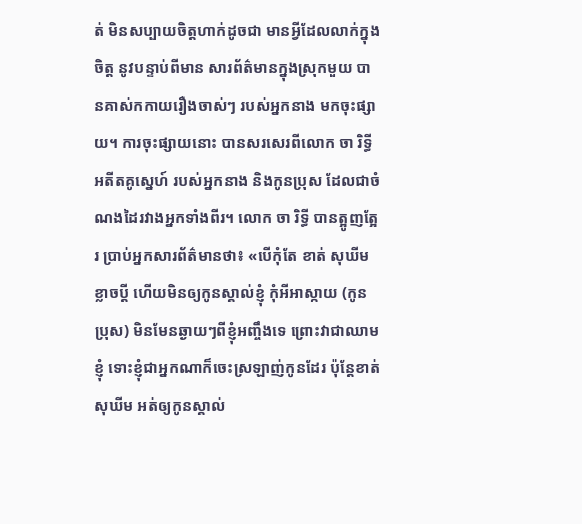ត់ មិនសប្បាយចិត្តហាក់ដូចជា មានអ្វីដែលលាក់ក្នុងចិត្ត នូវបន្ទាប់ពីមាន សារព័ត៌មានក្នុងស្រុកមួយ បានគាស់កកាយរឿងចាស់ៗ របស់អ្នកនាង មកចុះផ្សាយ។ ការចុះផ្សាយនោះ បានសរសេរពីលោក ចា រិទ្ធី អតីតគូស្នេហ៍ របស់អ្នកនាង និងកូនប្រុស ដែលជាចំណងដៃរវាងអ្នកទាំងពីរ។ លោក ចា រិទ្ធី បានត្អូញត្អែរ ប្រាប់អ្នកសារព័ត៌មានថា៖ «បើកុំតែ ខាត់ សុឃីម ខ្លាចប្ដី ហើយមិនឲ្យកូនស្គាល់ខ្ញុំ កុំអីអាស្កាយ (កូនប្រុស) មិនមែនឆ្ងាយៗពីខ្ញុំអញ្ចឹងទេ ព្រោះវាជាឈាមខ្ញុំ ទោះខ្ញុំជាអ្នកណាក៏ចេះស្រឡាញ់កូនដែរ ប៉ុន្តែខាត់ សុឃីម អត់ឲ្យកូនស្គាល់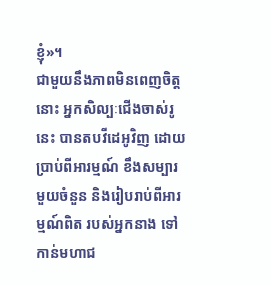ខ្ញុំ»។
ជាមួយនឹងភាពមិនពេញចិត្តនោះ អ្នកសិល្បៈជើងចាស់រូនេះ បានតបវីដេអូវិញ ដោយប្រាប់ពីអារម្មណ៍ ខឹងសម្បារមួយចំនួន និងរៀបរាប់ពីអារម្មណ៍ពិត របស់អ្នកនាង ទៅកាន់មហាជ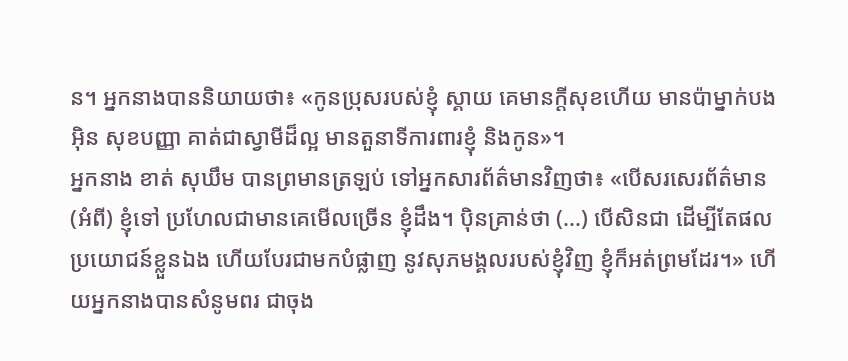ន។ អ្នកនាងបាននិយាយថា៖ «កូនប្រុសរបស់ខ្ញុំ ស្គាយ គេមានក្តីសុខហើយ មានប៉ាម្នាក់បង អ៊ិន សុខបញ្ញា គាត់ជាស្វាមីដ៏ល្អ មានតួនាទីការពារខ្ញុំ និងកូន»។
អ្នកនាង ខាត់ សុឃឹម បានព្រមានត្រឡប់ ទៅអ្នកសារព័ត៌មានវិញថា៖ «បើសរសេរព័ត៌មាន (អំពី) ខ្ញុំទៅ ប្រហែលជាមានគេមើលច្រើន ខ្ញុំដឹង។ ប៉ិនគ្រាន់ថា (...) បើសិនជា ដើម្បីតែផលប្រយោជន៍ខ្លួនឯង ហើយបែរជាមកបំផ្លាញ នូវសុភមង្គលរបស់ខ្ញុំវិញ ខ្ញុំក៏អត់ព្រមដែរ។» ហើយអ្នកនាងបានសំនូមពរ ជាចុង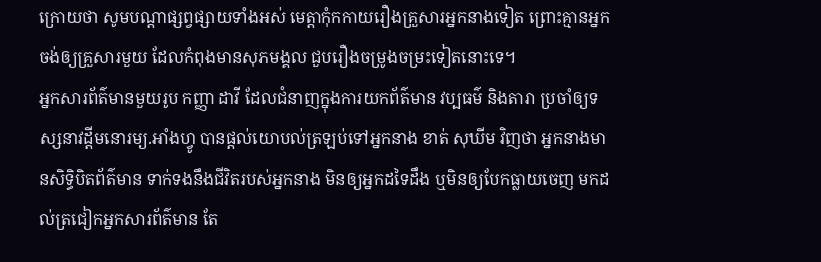ក្រោយថា សូមបណ្តាផ្សព្វផ្សាយទាំងអស់ មេត្តាកុំកកាយរឿងគ្រួសារអ្នកនាងទៀត ព្រោះគ្មានអ្នកចង់ឲ្យគ្រួសារមួយ ដែលកំពុងមានសុភមង្គល ជួបរឿងចម្រូងចម្រះទៀតនោះទេ។
អ្នកសារព័ត៌មានមួយរូប កញ្ញា ដាវី ដែលជំនាញក្នុងការយកព័ត៌មាន វប្បធម៌ និងតារា ប្រចាំឲ្យទស្សនាវដ្ដីមនោរម្យ.អាំងហ្វូ បានផ្ដល់យោបល់ត្រឡប់ទៅអ្នកនាង ខាត់ សុឃីម វិញថា អ្នកនាងមានសិទ្ធិបិតព័ត៌មាន ទាក់ទងនឹងជីវិតរបស់អ្នកនាង មិនឲ្យអ្នកដទៃដឹង ឬមិនឲ្យបែកធ្លាយចេញ មកដល់ត្រជៀកអ្នកសារព័ត៌មាន តែ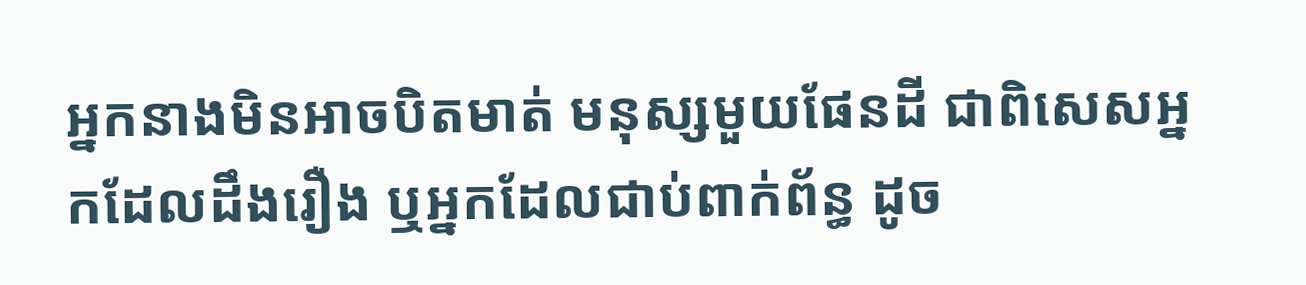អ្នកនាងមិនអាចបិតមាត់ មនុស្សមួយផែនដី ជាពិសេសអ្នកដែលដឹងរឿង ឬអ្នកដែលជាប់ពាក់ព័ន្ធ ដូច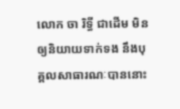លោក ចា រិទ្ធី ជាដើម មិនឲ្យនិយាយទាក់ទង នឹងបុគ្គលសាធារណៈបាននោះ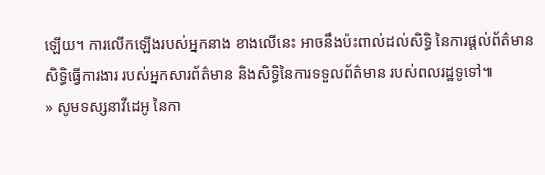ឡើយ។ ការលើកឡើងរបស់អ្នកនាង ខាងលើនេះ អាចនឹងប៉ះពាល់ដល់សិទ្ធិ នៃការផ្ដល់ព័ត៌មាន សិទ្ធិធ្វើការងារ របស់អ្នកសារព័ត៌មាន និងសិទ្ធិនៃការទទួលព័ត៌មាន របស់ពលរដ្ឋទូទៅ៕
» សូមទស្សនាវីដេអូ នៃកា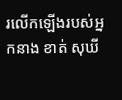រលើកឡើងរបស់អ្នកនាង ខាត់ សុឃី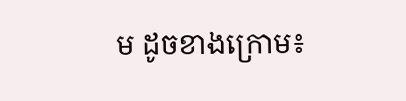ម ដូចខាងក្រោម៖